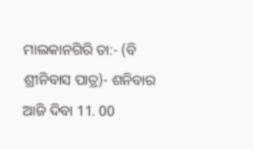ମାଲକାନଗିରି ତା:- (ବି ଶ୍ରୀନିବାସ ପାତ୍ର)- ଶନିବାର ଆଜି ଦିବା 11. 00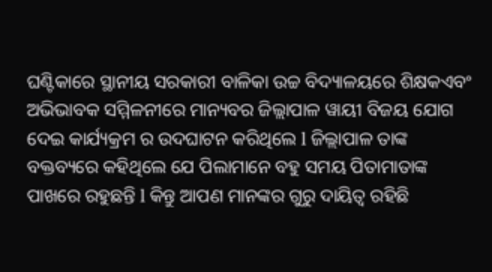ଘଣ୍ଟିକାରେ ସ୍ଥାନୀୟ ସରକାରୀ ବାଳିକା ଉଚ୍ଚ ବିଦ୍ୟାଳୟରେ ଶିକ୍ଷକଏବଂ ଅଭିଭାବକ ସମ୍ମିଳନୀରେ ମାନ୍ୟବର ଜିଲ୍ଲାପାଳ ୱାୟୀ ବିଜୟ ଯୋଗ ଦେଇ କାର୍ଯ୍ୟକ୍ରମ ର ଉଦଘାଟନ କରିଥିଲେ l ଜିଲ୍ଲାପାଳ ତାଙ୍କ ବକ୍ତବ୍ୟରେ କହିଥିଲେ ଯେ ପିଲାମାନେ ବହୁ ସମୟ ପିତାମାତାଙ୍କ ପାଖରେ ରହୁଛନ୍ତି l କିନ୍ତୁ ଆପଣ ମାନଙ୍କର ଗୁରୁ ଦାୟିତ୍ୱ ରହିଛି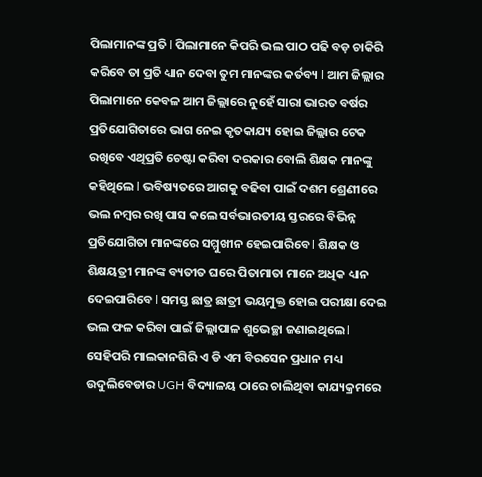ପିଲାମାନଙ୍କ ପ୍ରତି l ପିଲାମାନେ କିପରି ଭଲ ପାଠ ପଢି ବଡ଼ ଚାକିରି କରିବେ ତା ପ୍ରତି ଧ୍ୟାନ ଦେବା ତୁମ ମାନଙ୍କର କର୍ତବ୍ୟ l ଆମ ଜିଲ୍ଲାର ପିଲାମାନେ କେବଳ ଆମ ଜିଲ୍ଲାରେ ନୁହେଁ ସାରା ଭାରତ ବର୍ଷର ପ୍ରତିଯୋଗିତାରେ ଭାଗ ନେଇ କୃତକାଯ୍ୟ ହୋଇ ଜିଲ୍ଲାର ଟେକ ରଖିବେ ଏଥିପ୍ରତି ଚେଷ୍ଟା କରିବା ଦରକାର ବୋଲି ଶିକ୍ଷକ ମାନଙ୍କୁ କହିଥିଲେ l ଭବିଷ୍ୟତରେ ଆଗକୁ ବଢିବା ପାଇଁ ଦଶମ ଶ୍ରେଣୀରେ ଭଲ ନମ୍ବର ରଖି ପାସ କଲେ ସର୍ବଭାରତୀୟ ସ୍ତରରେ ବିଭିନ୍ନ ପ୍ରତିଯୋଗିତା ମାନଙ୍କରେ ସମ୍ମୁଖୀନ ହେଇପାରିବେ l ଶିକ୍ଷକ ଓ ଶିକ୍ଷୟତ୍ରୀ ମାନଙ୍କ ବ୍ୟତୀତ ଘରେ ପିତାମାତା ମାନେ ଅଧିକ ଧ୍ୟାନ ଦେଇପାରିବେ l ସମସ୍ତ ଛାତ୍ର ଛାତ୍ରୀ ଭୟମୁକ୍ତ ହୋଇ ପରୀକ୍ଷା ଦେଇ ଭଲ ଫଳ କରିବା ପାଇଁ ଜିଲ୍ଲାପାଳ ଶୁଭେଚ୍ଛା ଜଣାଇଥିଲେ l ସେହିପରି ମାଲକାନଗିରି ଏ ଡି ଏମ ବିରସେନ ପ୍ରଧାନ ମଧ୍ୟ ଉଦୁଲିବେଡାର UGH ବିଦ୍ୟାଳୟ ଠାରେ ଚାଲିଥିବା କାଯ୍ୟକ୍ରମରେ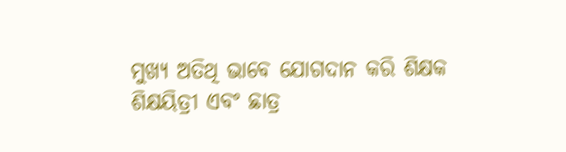ମୁଖ୍ୟ ଅତିଥି ଭାବେ ଯୋଗଦାନ କରି ଶିକ୍ଷକ ଶିକ୍ଷୟିତ୍ରୀ ଏବଂ ଛାତ୍ର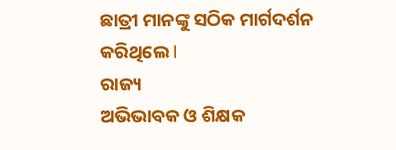ଛାତ୍ରୀ ମାନଙ୍କୁ ସଠିକ ମାର୍ଗଦର୍ଶନ କରିଥିଲେ l
ରାଜ୍ୟ
ଅଭିଭାବକ ଓ ଶିକ୍ଷକ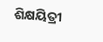ଶିକ୍ଷୟିତ୍ରୀ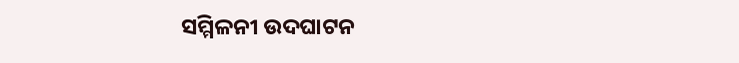ସମ୍ମିଳନୀ ଉଦଘାଟନ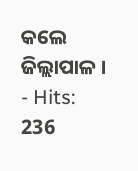କଲେ ଜିଲ୍ଲାପାଳ ।
- Hits: 236